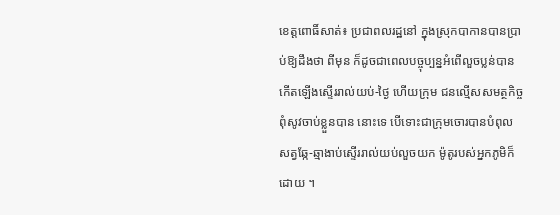ខេត្ដពោធិ៍សាត់៖ ប្រជាពលរដ្ឋនៅ ក្នុងស្រុកបាកានបានប្រាប់ឱ្យដឹងថា ពីមុន ក៏ដូចជាពេលបច្ចុប្បន្នអំពើលួចប្លន់បាន កើតឡើងស្ទើររាល់យប់-ថ្ងៃ ហើយក្រុម ជនល្មើសសមត្ថកិច្ចពុំសូវចាប់ខ្លួនបាន នោះទេ បើទោះជាក្រុមចោរបានបំពុល សត្វឆ្កែ-ឆ្មាងាប់ស្ទើររាល់យប់លួចយក ម៉ូតូរបស់អ្នកភូមិក៏ដោយ ។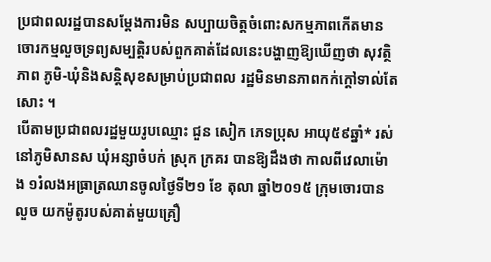ប្រជាពលរដ្ឋបានសម្ដែងការមិន សប្បាយចិត្ដចំពោះសកម្មភាពកើតមាន ចោរកម្មលួចទ្រព្យសម្បត្ដិរបស់ពួកគាត់ដែលនេះបង្ហាញឱ្យឃើញថា សុវត្ថិភាព ភូមិ-ឃុំនិងសន្ដិសុខសម្រាប់ប្រជាពល រដ្ឋមិនមានភាពកក់ក្ដៅទាល់តែសោះ ។
បើតាមប្រជាពលរដ្ឋមួយរូបឈ្មោះ ជួន សៀក ភេទប្រុស អាយុ៥៩ឆ្នាំ* រស់ នៅភូមិសានស ឃុំអន្សាចំបក់ ស្រុក ក្រគរ បានឱ្យដឹងថា កាលពីវេលាម៉ោង ១រំលងអធ្រាត្រឈានចូលថ្ងៃទី២១ ខែ តុលា ឆ្នាំ២០១៥ ក្រុមចោរបានលួច យកម៉ូតូរបស់គាត់មួយគ្រឿ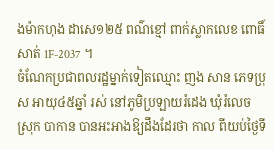ងម៉ាកហុង ដាសេ១២៥ ពណ៌ខ្មៅ ពាក់ស្លាកលេខ ពោធិ៍សាត់ 1F-2037 ។
ចំណែកប្រជាពលរដ្ឋម្នាក់ទៀតឈ្មោះ ញង សាន ភេទប្រុស អាយុ៤៥ឆ្នាំ រស់ នៅភូមិប្រឡាយរំដេង ឃុំរំលេច ស្រុក បាកាន បានអះអាងឱ្យដឹងដែរថា កាល ពីយប់ថ្ងៃទី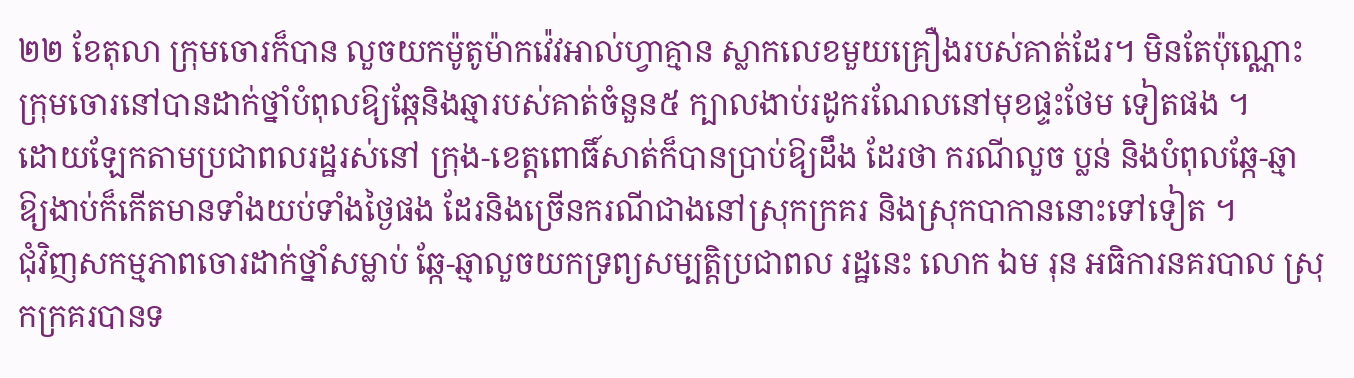២២ ខែតុលា ក្រុមចោរក៏បាន លួចយកម៉ូតូម៉ាកវ៉េវអាល់ហ្វាគ្មាន ស្លាកលេខមួយគ្រឿងរបស់គាត់ដែរ។ មិនតែប៉ុណ្ណោះក្រុមចោរនៅបានដាក់ថ្នាំបំពុលឱ្យឆ្កែនិងឆ្មារបស់គាត់ចំនួន៥ ក្បាលងាប់រដូករណែលនៅមុខផ្ទះថែម ទៀតផង ។
ដោយឡែកតាមប្រជាពលរដ្ឋរស់នៅ ក្រុង-ខេត្ដពោធិ៍សាត់ក៏បានប្រាប់ឱ្យដឹង ដែរថា ករណីលួច ប្លន់ និងបំពុលឆ្កែ-ឆ្មា ឱ្យងាប់ក៏កើតមានទាំងយប់ទាំងថ្ងៃផង ដែរនិងច្រើនករណីជាងនៅស្រុកក្រគរ និងស្រុកបាកាននោះទៅទៀត ។
ជុំវិញសកម្មភាពចោរដាក់ថ្នាំសម្លាប់ ឆ្កែ-ឆ្មាលួចយកទ្រព្យសម្បត្ដិប្រជាពល រដ្ឋនេះ លោក ឯម រុន អធិការនគរបាល ស្រុកក្រគរបានទ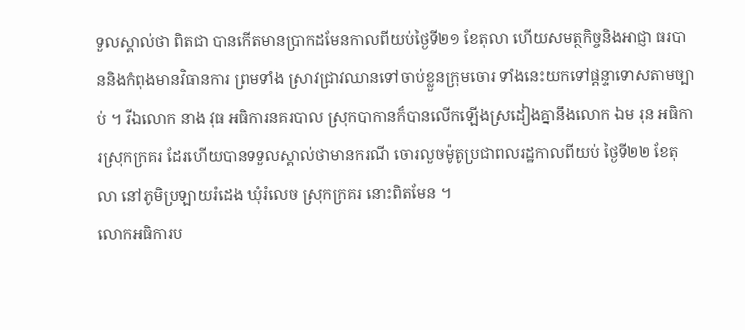ទួលស្គាល់ថា ពិតជា បានកើតមានប្រាកដមែនកាលពីយប់ថ្ងៃទី២១ ខែតុលា ហើយសមត្ថកិច្ចនិងអាជ្ញា ធរបាននិងកំពុងមានវិធានការ ព្រមទាំង ស្រាវជ្រាវឈានទៅចាប់ខ្លួនក្រុមចោរ ទាំងនេះយកទៅផ្ដន្ទាទោសតាមច្បាប់ ។ រីឯលោក នាង វុធ អធិការនគរបាល ស្រុកបាកានក៏បានលើកឡើងស្រដៀងគ្នានឹងលោក ឯម រុន អធិការស្រុកក្រគរ ដែរហើយបានទទួលស្គាល់ថាមានករណី ចោរលួចម៉ូតូប្រជាពលរដ្ឋកាលពីយប់ ថ្ងៃទី២២ ខែតុលា នៅភូមិប្រឡាយរំដេង ឃុំរំលេច ស្រុកក្រគរ នោះពិតមែន ។
លោកអធិការប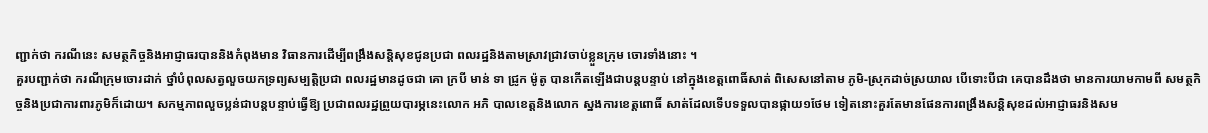ញ្ជាក់ថា ករណីនេះ សមត្ថកិច្ចនិងអាជ្ញាធរបាននិងកំពុងមាន វិធានការដើម្បីពង្រឹងសន្ដិសុខជូនប្រជា ពលរដ្ឋនិងតាមស្រាវជ្រាវចាប់ខ្លួនក្រុម ចោរទាំងនោះ ។
គួរបញ្ជាក់ថា ករណីក្រុមចោរដាក់ ថ្នាំបំពុលសត្វលួចយកទ្រព្យសម្បត្ដិប្រជា ពលរដ្ឋមានដូចជា គោ ក្របី មាន់ ទា ជ្រូក ម៉ូតូ បានកើតឡើងជាបន្ដបន្ទាប់ នៅក្នុងខេត្ដពោធិ៍សាត់ ពិសេសនៅតាម ភូមិ-ស្រុកដាច់ស្រយាល បើទោះបីជា គេបានដឹងថា មានការយាមកាមពី សមត្ថកិច្ចនិងប្រជាការពារភូមិក៏ដោយ។ សកម្មភាពលួចប្លន់ជាបន្ដបន្ទាប់ធ្វើឱ្យ ប្រជាពលរដ្ឋព្រួយបារម្ភនេះលោក អភិ បាលខេត្ដនិងលោក ស្នងការខេត្ដពោធិ៍ សាត់ដែលទើបទទួលបានផ្កាយ១ថែម ទៀតនោះគួរតែមានផែនការពង្រឹងសន្ដិសុខដល់អាជ្ញាធរនិងសម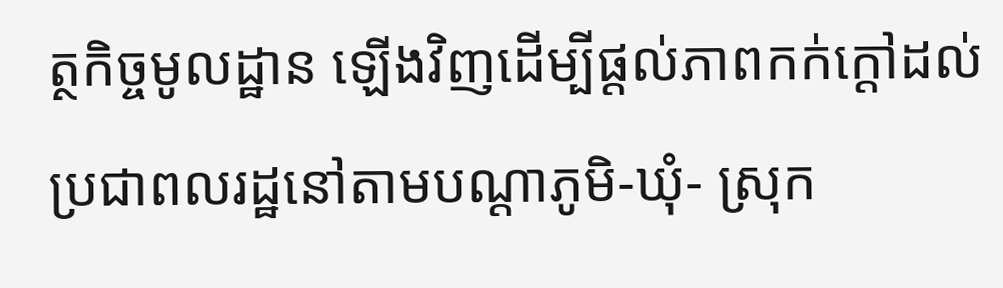ត្ថកិច្ចមូលដ្ឋាន ឡើងវិញដើម្បីផ្ដល់ភាពកក់ក្ដៅដល់ ប្រជាពលរដ្ឋនៅតាមបណ្ដាភូមិ-ឃុំ- ស្រុក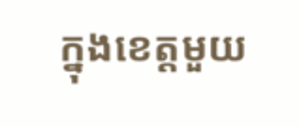ក្នុងខេត្ដមួយ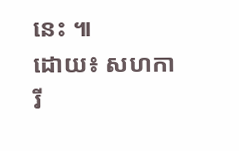នេះ ៕
ដោយ៖ សហការី